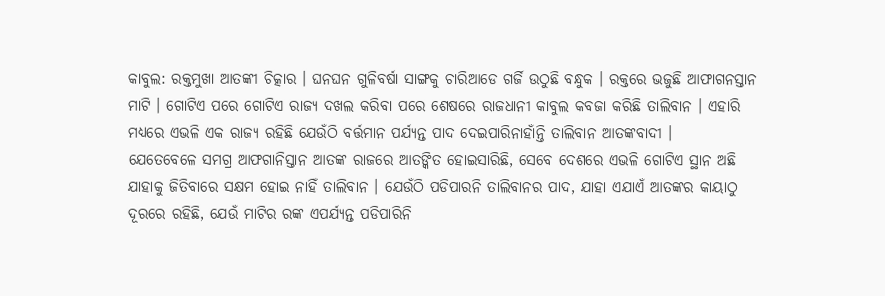କାବୁଲ: ରକ୍ତମୁଖା ଆତଙ୍କୀ ଚିତ୍କାର । ଘନଘନ ଗୁଳିବର୍ଷା ସାଙ୍ଗକୁ ଚାରିଆଡେ ଗର୍ଜି ଉଠୁଛି ବନ୍ଧୁକ । ରକ୍ତରେ ଭଜୁଛି ଆଫାଗନସ୍ତାନ ମାଟି । ଗୋଟିଏ ପରେ ଗୋଟିଏ ରାଜ୍ୟ ଦଖଲ କରିବା ପରେ ଶେଷରେ ରାଜଧାନୀ କାବୁଲ କବଜା କରିଛି ତାଲିବାନ । ଏହାରି ମଧ୍ୟରେ ଏଭଳି ଏକ ରାଜ୍ୟ ରହିଛି ଯେଉଁଠି ବର୍ତ୍ତମାନ ପର୍ଯ୍ୟନ୍ତ ପାଦ ଦେଇପାରିନାହାଁନ୍ତି ତାଲିବାନ ଆତଙ୍କବାଦୀ ।
ଯେତେବେଳେ ସମଗ୍ର ଆଫଗାନିସ୍ତାନ ଆତଙ୍କ ରାଜରେ ଆତଙ୍କିତ ହୋଇସାରିଛି, ସେବେ ଦେଶରେ ଏଭଳି ଗୋଟିଏ ସ୍ଥାନ ଅଛି ଯାହାକୁ ଜିତିବାରେ ସକ୍ଷମ ହୋଇ ନାହିଁ ତାଲିବାନ । ଯେଉଁଠି ପଡିପାରନି ତାଲିବାନର ପାଦ, ଯାହା ଏଯାଏଁ ଆତଙ୍କର କାୟାଠୁ ଦୂରରେ ରହିଛି, ଯେଉଁ ମାଟିର ରଙ୍କ ଏପର୍ଯ୍ୟନ୍ତ ପଡିପାରିନି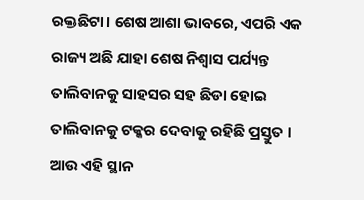ରକ୍ତଛିଟା। ଶେଷ ଆଶା ଭାବରେ, ଏପରି ଏକ ରାଜ୍ୟ ଅଛି ଯାହା ଶେଷ ନିଶ୍ବାସ ପର୍ଯ୍ୟନ୍ତ ତାଲିବାନକୁ ସାହସର ସହ ଛିଡା ହୋଇ ତାଲିବାନକୁ ଟକ୍କର ଦେବାକୁ ରହିଛି ପ୍ରସ୍ତୁତ । ଆଉ ଏହି ସ୍ଥାନ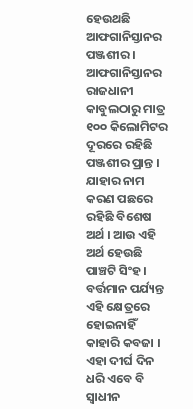ହେଉଥଛି ଆଫଗାନିସ୍ତାନର ପଞ୍ଜଶୀର ।
ଆଫଗାନିସ୍ତାନର ରାଜଧାନୀ କାବୁଲଠାରୁ ମାତ୍ର ୧୦୦ କିଲୋମିଟର ଦୂରରେ ରହିଛି ପଞ୍ଜଶୀର ପ୍ରାନ୍ତ । ଯାହାର ନାମ କରଣ ପଛରେ ରହିଛି ବିଶେଷ ଅର୍ଥ । ଆଉ ଏହି ଅର୍ଥ ହେଉଛି ପାଞ୍ଚଟି ସିଂହ । ବର୍ତ୍ତମାନ ପର୍ଯ୍ୟନ୍ତ ଏହି କ୍ଷେତ୍ରରେ ହୋଇନାହିଁ କାହାରି କବଜା । ଏହା ଦୀର୍ଘ ଦିନ ଧରି ଏବେ ବି ସ୍ବାଧୀନ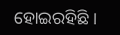ହୋଇରହିଛି ।